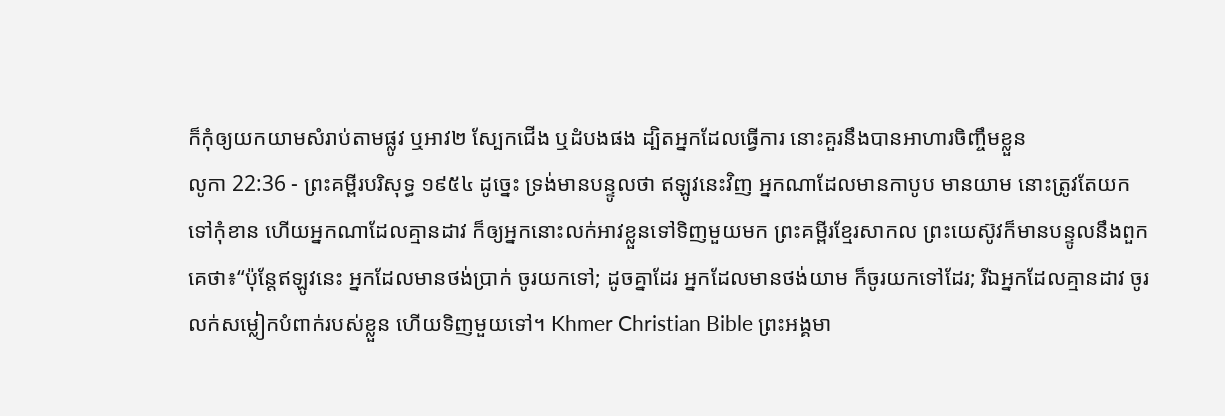ក៏កុំឲ្យយកយាមសំរាប់តាមផ្លូវ ឬអាវ២ ស្បែកជើង ឬដំបងផង ដ្បិតអ្នកដែលធ្វើការ នោះគួរនឹងបានអាហារចិញ្ចឹមខ្លួន
លូកា 22:36 - ព្រះគម្ពីរបរិសុទ្ធ ១៩៥៤ ដូច្នេះ ទ្រង់មានបន្ទូលថា ឥឡូវនេះវិញ អ្នកណាដែលមានកាបូប មានយាម នោះត្រូវតែយកទៅកុំខាន ហើយអ្នកណាដែលគ្មានដាវ ក៏ឲ្យអ្នកនោះលក់អាវខ្លួនទៅទិញមួយមក ព្រះគម្ពីរខ្មែរសាកល ព្រះយេស៊ូវក៏មានបន្ទូលនឹងពួកគេថា៖“ប៉ុន្តែឥឡូវនេះ អ្នកដែលមានថង់ប្រាក់ ចូរយកទៅ; ដូចគ្នាដែរ អ្នកដែលមានថង់យាម ក៏ចូរយកទៅដែរ; រីឯអ្នកដែលគ្មានដាវ ចូរលក់សម្លៀកបំពាក់របស់ខ្លួន ហើយទិញមួយទៅ។ Khmer Christian Bible ព្រះអង្គមា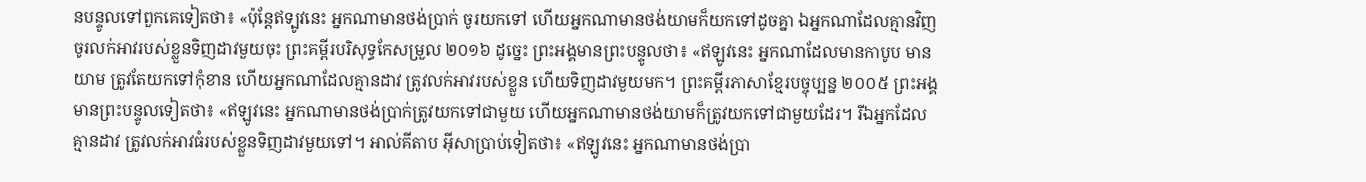នបន្ទូលទៅពួកគេទៀតថា៖ «ប៉ុន្ដែឥទ្បូវនេះ អ្នកណាមានថង់ប្រាក់ ចូរយកទៅ ហើយអ្នកណាមានថង់យាមក៏យកទៅដូចគ្នា ឯអ្នកណាដែលគ្មានវិញ ចូរលក់អាវរបស់ខ្លួនទិញដាវមួយចុះ ព្រះគម្ពីរបរិសុទ្ធកែសម្រួល ២០១៦ ដូច្នេះ ព្រះអង្គមានព្រះបន្ទូលថា៖ «ឥឡូវនេះ អ្នកណាដែលមានកាបូប មានយាម ត្រូវតែយកទៅកុំខាន ហើយអ្នកណាដែលគ្មានដាវ ត្រូវលក់អាវរបស់ខ្លួន ហើយទិញដាវមួយមក។ ព្រះគម្ពីរភាសាខ្មែរបច្ចុប្បន្ន ២០០៥ ព្រះអង្គមានព្រះបន្ទូលទៀតថា៖ «ឥឡូវនេះ អ្នកណាមានថង់ប្រាក់ត្រូវយកទៅជាមួយ ហើយអ្នកណាមានថង់យាមក៏ត្រូវយកទៅជាមួយដែរ។ រីឯអ្នកដែលគ្មានដាវ ត្រូវលក់អាវធំរបស់ខ្លួនទិញដាវមួយទៅ។ អាល់គីតាប អ៊ីសាប្រាប់ទៀតថា៖ «ឥឡូវនេះ អ្នកណាមានថង់ប្រា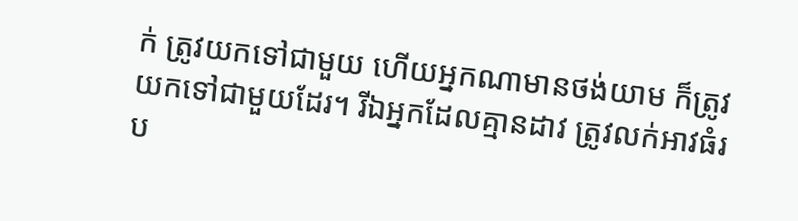ក់ ត្រូវយកទៅជាមួយ ហើយអ្នកណាមានថង់យាម ក៏ត្រូវយកទៅជាមួយដែរ។ រីឯអ្នកដែលគ្មានដាវ ត្រូវលក់អាវធំរប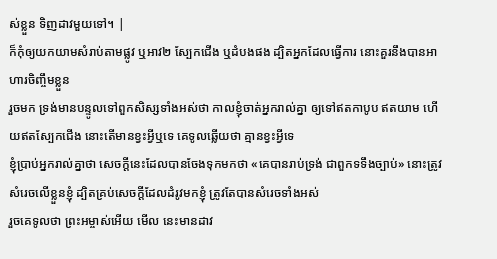ស់ខ្លួន ទិញដាវមួយទៅ។ |
ក៏កុំឲ្យយកយាមសំរាប់តាមផ្លូវ ឬអាវ២ ស្បែកជើង ឬដំបងផង ដ្បិតអ្នកដែលធ្វើការ នោះគួរនឹងបានអាហារចិញ្ចឹមខ្លួន
រួចមក ទ្រង់មានបន្ទូលទៅពួកសិស្សទាំងអស់ថា កាលខ្ញុំចាត់អ្នករាល់គ្នា ឲ្យទៅឥតកាបូប ឥតយាម ហើយឥតស្បែកជើង នោះតើមានខ្វះអ្វីឬទេ គេទូលឆ្លើយថា គ្មានខ្វះអ្វីទេ
ខ្ញុំប្រាប់អ្នករាល់គ្នាថា សេចក្ដីនេះដែលបានចែងទុកមកថា «គេបានរាប់ទ្រង់ ជាពួកទទឹងច្បាប់» នោះត្រូវសំរេចលើខ្លួនខ្ញុំ ដ្បិតគ្រប់សេចក្ដីដែលដំរូវមកខ្ញុំ ត្រូវតែបានសំរេចទាំងអស់
រួចគេទូលថា ព្រះអម្ចាស់អើយ មើល នេះមានដាវ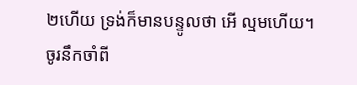២ហើយ ទ្រង់ក៏មានបន្ទូលថា អើ ល្មមហើយ។
ចូរនឹកចាំពី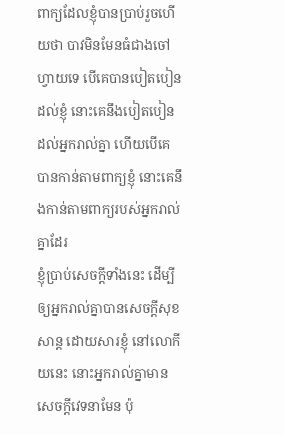ពាក្យដែលខ្ញុំបានប្រាប់រួចហើយថា បាវមិនមែនធំជាងចៅហ្វាយទេ បើគេបានបៀតបៀនដល់ខ្ញុំ នោះគេនឹងបៀតបៀនដល់អ្នករាល់គ្នា ហើយបើគេបានកាន់តាមពាក្យខ្ញុំ នោះគេនឹងកាន់តាមពាក្យរបស់អ្នករាល់គ្នាដែរ
ខ្ញុំប្រាប់សេចក្ដីទាំងនេះ ដើម្បីឲ្យអ្នករាល់គ្នាបានសេចក្ដីសុខសាន្ត ដោយសារខ្ញុំ នៅលោកីយនេះ នោះអ្នករាល់គ្នាមានសេចក្ដីវេទនាមែន ប៉ុ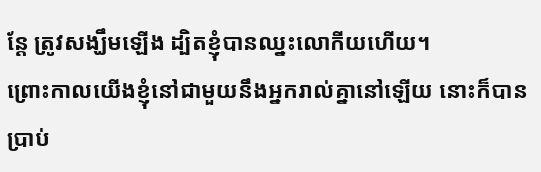ន្តែ ត្រូវសង្ឃឹមឡើង ដ្បិតខ្ញុំបានឈ្នះលោកីយហើយ។
ព្រោះកាលយើងខ្ញុំនៅជាមួយនឹងអ្នករាល់គ្នានៅឡើយ នោះក៏បានប្រាប់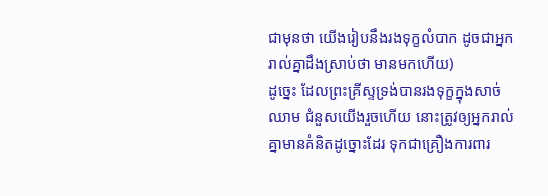ជាមុនថា យើងរៀបនឹងរងទុក្ខលំបាក ដូចជាអ្នករាល់គ្នាដឹងស្រាប់ថា មានមកហើយ)
ដូច្នេះ ដែលព្រះគ្រីស្ទទ្រង់បានរងទុក្ខក្នុងសាច់ឈាម ជំនួសយើងរួចហើយ នោះត្រូវឲ្យអ្នករាល់គ្នាមានគំនិតដូច្នោះដែរ ទុកជាគ្រឿងការពារ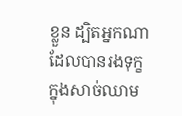ខ្លួន ដ្បិតអ្នកណាដែលបានរងទុក្ខក្នុងសាច់ឈាម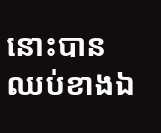នោះបានឈប់ខាងឯ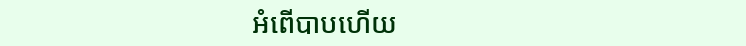អំពើបាបហើយ